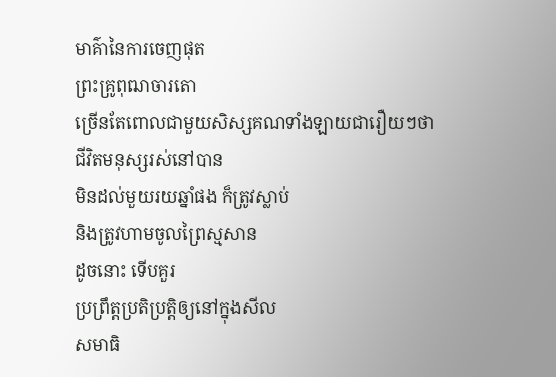មាគ៌ានៃការចេញផុត
ព្រះគ្រូពុឍាចារតោ
ច្រើនតែពោលជាមួយសិស្សគណទាំងឡាយជារឿយៗថា
ជីវិតមនុស្សរស់នៅបាន
មិនដល់មួយរយឆ្នាំផង ក៏ត្រូវស្លាប់
និងត្រូវហាមចូលព្រៃស្មសាន
ដូចនោះ ទើបគួរ
ប្រព្រឹត្តប្រតិប្រត្តិឲ្យនៅក្នុងសីល
សមាធិ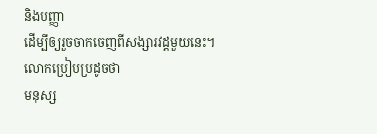និងបញ្ញា
ដើម្បីឲ្យរួចចាកចេញពីសង្សារវដ្ដមួយនេះ។
លោកប្រៀបប្រដូចថា
មនុស្ស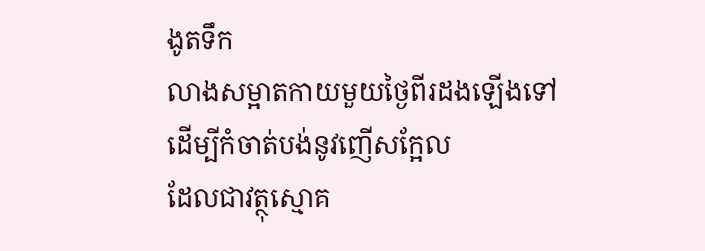ងូតទឹក
លាងសម្អាតកាយមួយថ្ងៃពីរដងឡើងទៅ
ដើម្បីកំចាត់បង់នូវញើសក្អែល
ដែលជាវត្ថុស្មោគ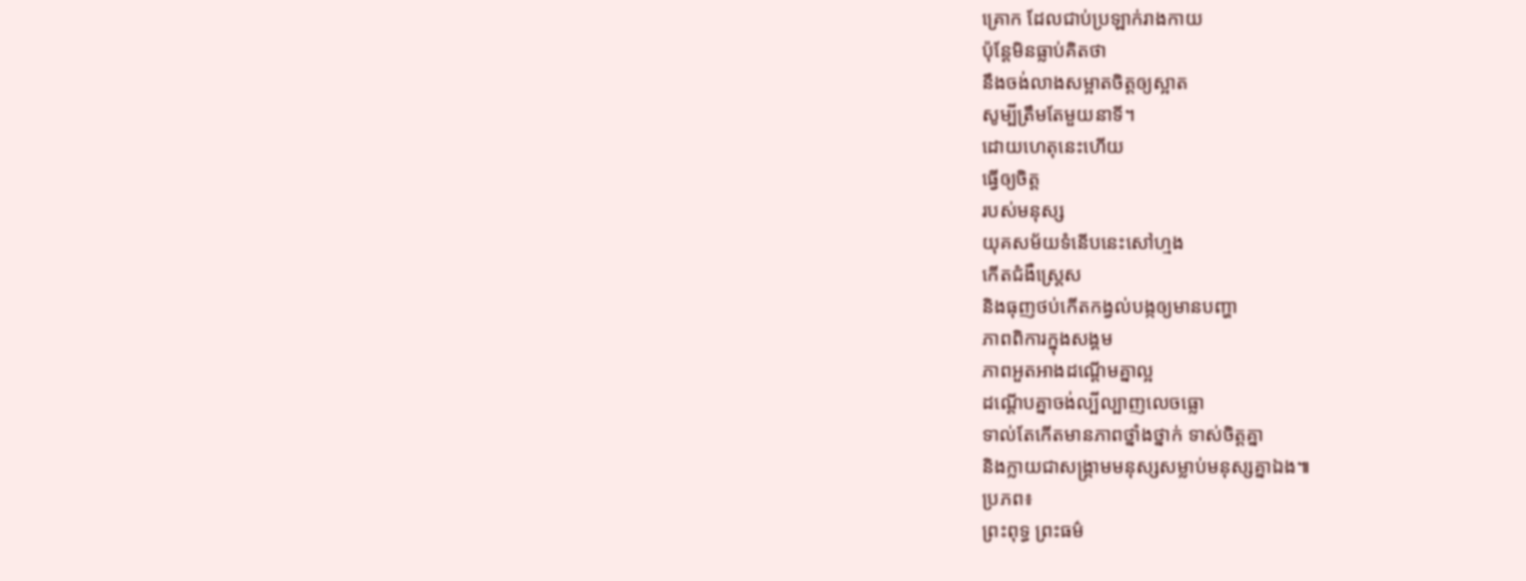គ្រោក ដែលជាប់ប្រឡាក់រាងកាយ
ប៉ុន្តែមិនធ្លាប់គិតថា
នឹងចង់លាងសម្អាតចិត្តឲ្យស្អាត
សូម្បីត្រឹមតែមួយនាទី។
ដោយហេតុនេះហើយ
ធ្វើឲ្យចិត្ត
របស់មនុស្ស
យុគសម័យទំនើបនេះសៅហ្មង
កើតជំងឺស្ត្រេស
និងធុញថប់កើតកង្វល់បង្កឲ្យមានបញ្ហា
ភាពពិការក្នុងសង្គម
ភាពអួតអាងដណ្ដើមគ្នាល្អ
ដណ្ដើបគ្នាចង់ល្បីល្បាញលេចធ្លោ
ទាល់តែកើតមានភាពថ្នាំងថ្នាក់ ទាស់ចិត្តគ្នា
និងក្លាយជាសង្រ្គាមមនុស្សសម្លាប់មនុស្សគ្នាឯង៕
ប្រភព៖
ព្រះពុទ្ធ ព្រះធម៌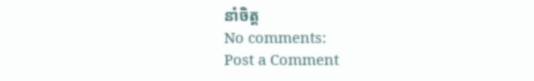នាំចិត្ត
No comments:
Post a Comment